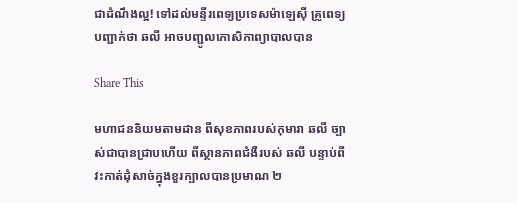ជាដំណឹងល្អ! ទៅដល់មន្ទីរពេទ្យប្រទេសម៉ាឡេស៊ី គ្រូពេទ្យបញ្ជាក់ថា ឆលី អាចបញ្ជូលកោសិកាព្យាបាលបាន

Share This

មហាជននិយមតាមដាន ពីសុខភាពរបស់កុមារា ឆលី ច្បាស់ជាបានជ្រាបហើយ ពីស្ថានភាពជំងឺរបស់ ឆលី បន្ទាប់ពីវះកាត់ដុំសាច់ក្នុងខួរក្បាលបានប្រមាណ ២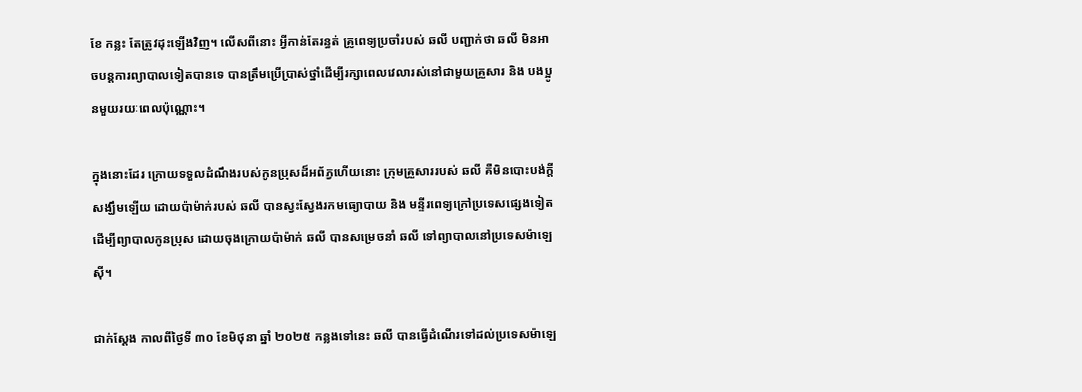ខែ កន្លះ តែត្រូវដុះឡើងវិញ។ លើសពីនោះ អ្វីកាន់តែរន្ធត់ គ្រូពេទ្យប្រចាំរបស់ ឆលី បញ្ជាក់ថា ឆលី មិនអាចបន្តការព្យាបាលទៀតបានទេ បានត្រឹមប្រើប្រាស់ថ្នាំដើម្បីរក្សាពេលវេលារស់នៅជាមួយគ្រួសារ និង បងប្អូនមួយរយៈពេលប៉ុណ្ណោះ។

ក្នុងនោះដែរ ក្រោយទទួលដំណឹងរបស់កូនប្រុសដ៏អព័ភ្វហើយនោះ ក្រុមគ្រួសាររបស់ ឆលី គឺមិនបោះបង់ក្តីសង្ឃឹមឡើយ ដោយប៉ាម៉ាក់របស់ ឆលី បានស្វះស្វែងរកមធ្យោបាយ និង មន្ទីរពេទ្យក្រៅប្រទេសផ្សេងទៀត ដើម្បីព្យាបាលកូនប្រុស ដោយចុងក្រោយប៉ាម៉ាក់ ឆលី បានសម្រេចនាំ ឆលី ទៅព្យាបាលនៅប្រទេសម៉ាឡេស៊ី។

ជាក់ស្តែង កាលពីថ្ងៃទី ៣០ ខែមិថុនា ឆ្នាំ ២០២៥ កន្លងទៅនេះ ឆលី បានធ្វើដំណើរទៅដល់ប្រទេសម៉ាឡេ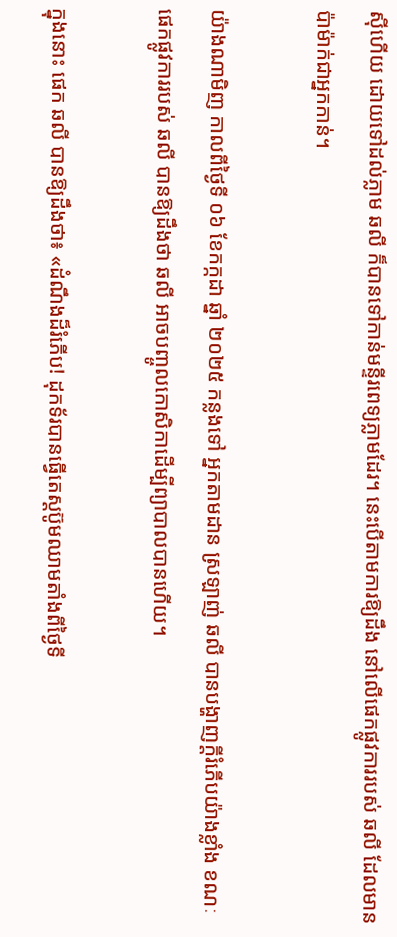ស៊ីហើយ ដោយទៅដល់ភ្លាម ឆលី ក៏បានទៅកាន់មន្ទីរពេទ្យភ្លាមដែរ។ នេះបើតាមការឱ្យដឹង នៅលើផេកផ្លូវការរបស់ ឆលី ដែលមានប៉ាម៉ាក់ជាអ្នកកាន់។

យ៉ាងណាមិញ កាលពីថ្ងៃទី ០៦ ខែកក្កដា ឆ្នាំ ២០២៥ កន្លងទៅ អ្នកតាមដាន ស្រឡាញ់ ឆលី បានបង្ហាញក្តីរំភើបយ៉ាងខ្លាំង ខណៈផេកផ្លូវការរបស់ ឆលី បានឱ្យដឹងថា ឆលី អាចបញ្ចូលកោសិកាដើម្បីព្យាបាលបានហើយ។

ក្នុងនោះ ផេក ឆលី បានឱ្យដឹងថា៖ «ដំណឹងដ៏រំភើប! ដុកទ័របានធ្វើតេស្តប៊ូមឈាមតាំងពីថ្ងៃទី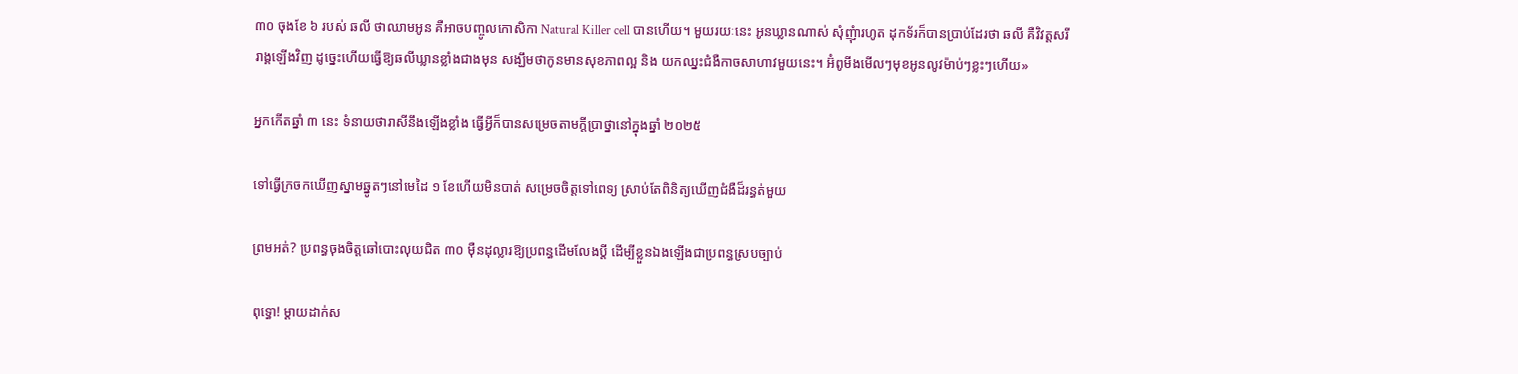៣០ ចុងខែ ៦ របស់ ឆលី ថាឈាមអូន គឺអាចបញ្ចូលកោសិកា Natural Killer cell បានហើយ។ មួយរយៈនេះ អូនឃ្លានណាស់ សុំញុំារហូត ដុកទ័រក៏បានប្រាប់ដែរថា ឆលី គឺវិវត្តសរីរាង្គឡើងវិញ ដូច្នេះហើយធ្វើឱ្យឆលីឃ្លានខ្លាំងជាងមុន សង្ឃឹមថាកូនមានសុខភាពល្អ និង យកឈ្នះជំងឺកាចសាហាវមួយនេះ។ អ៊ំពូមីងមើលៗមុខអូនលូវម៉ាប់ៗខ្លះៗហើយ»

អ្នកកើតឆ្នាំ ៣ នេះ ទំនាយថារាសីនឹងឡើងខ្លាំង ធ្វើអ្វីក៏បានសម្រេចតាមក្ដីប្រាថ្នានៅក្នុងឆ្នាំ ២០២៥

ទៅធ្វើក្រចកឃើញស្នាមឆ្នូតៗនៅមេដៃ ១ ខែហើយមិនបាត់ សម្រេចចិត្តទៅពេទ្យ ស្រាប់តែពិនិត្យឃើញជំងឺដ៏រន្ធត់មួយ

ព្រមអត់? ប្រពន្ធចុងចិត្តឆៅបោះលុយជិត ៣០ ម៉ឺនដុល្លារឱ្យប្រពន្ធដើមលែងប្តី ដើម្បីខ្លួនឯងឡើងជាប្រពន្ធស្របច្បាប់

ពុទ្ធោ! ម្ដាយដាក់ស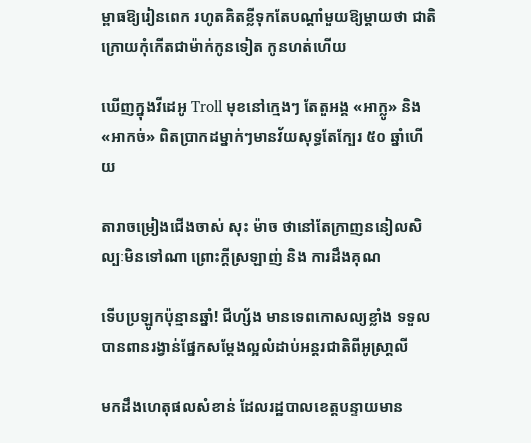ម្ពាធឱ្យរៀនពេក រហូតគិតខ្លីទុកតែបណ្ដាំមួយឱ្យម្តាយថា ជាតិក្រោយកុំកើតជាម៉ាក់កូនទៀត កូនហត់ហើយ

ឃើញក្នុងវីដេអូ Troll មុខនៅក្មេងៗ តែតួអង្គ «អាក្លូ» និង «អាកច់» ពិតប្រាកដម្នាក់ៗមានវ័យសុទ្ធតែក្បែរ ៥០ ឆ្នាំហើយ

តារាចម្រៀងជើងចាស់ សុះ ម៉ាច ថានៅតែក្រាញននៀលសិល្បៈមិនទៅណា ព្រោះក្ដីស្រឡាញ់ និង ការដឹងគុណ

ទើបប្រឡូកប៉ុន្មានឆ្នាំ! ជីហ្ស័ង មានទេពកោសល្យខ្លាំង ទទួលបានពានរង្វាន់ផ្នែកសម្ដែងល្អលំដាប់អន្តរជាតិពីអូស្រា្ដលី

មកដឹងហេតុផលសំខាន់ ដែលរដ្ឋបាលខេត្តបន្ទាយមាន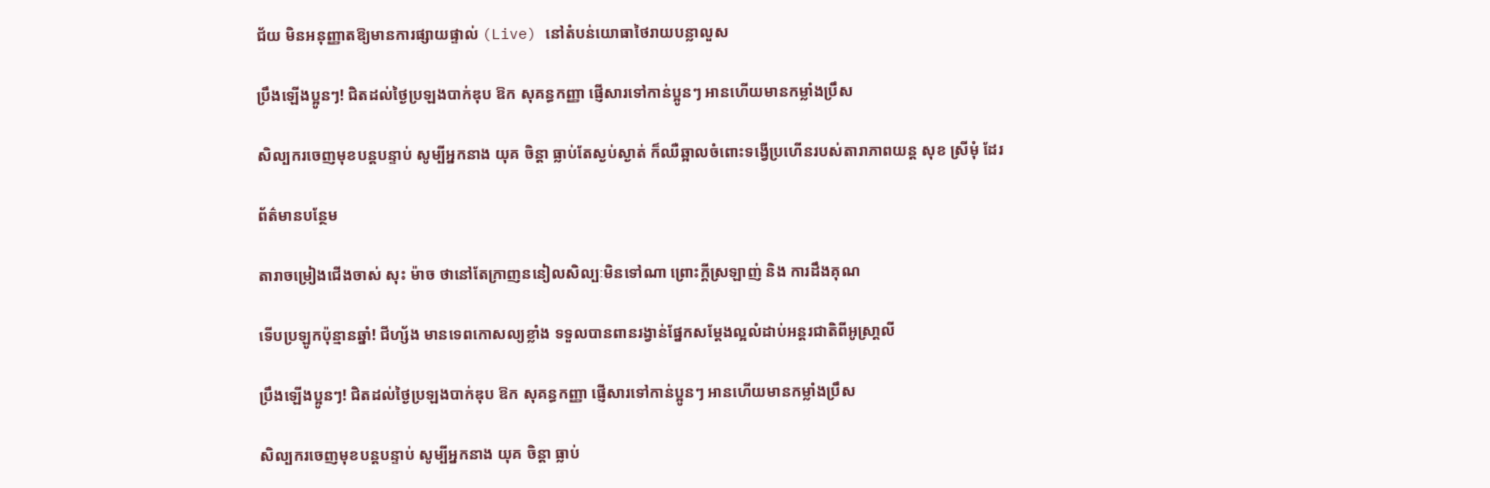ជ័យ មិនអនុញ្ញាតឱ្យមានការផ្សាយផ្ទាល់ (Live) នៅតំបន់យោធាថៃរាយបន្លាលួស

ប្រឹងឡើងប្អូនៗ! ជិតដល់ថ្ងៃប្រឡងបាក់ឌុប ឱក សុគន្ធកញ្ញា ផ្ញើសារទៅកាន់ប្អូនៗ អានហើយមានកម្លាំងប្រឹស

សិល្បករចេញមុខបន្តបន្ទាប់ សូម្បីអ្នកនាង យុគ ចិន្តា ធ្លាប់តែស្ងប់ស្ងាត់ ក៏ឈឺឆ្អាលចំពោះទង្វើប្រហើនរបស់តារាភាពយន្ត សុខ ស្រីមុំ ដែរ

ព័ត៌មានបន្ថែម

តារាចម្រៀងជើងចាស់ សុះ ម៉ាច ថានៅតែក្រាញននៀលសិល្បៈមិនទៅណា ព្រោះក្ដីស្រឡាញ់ និង ការដឹងគុណ

ទើបប្រឡូកប៉ុន្មានឆ្នាំ! ជីហ្ស័ង មានទេពកោសល្យខ្លាំង ទទួលបានពានរង្វាន់ផ្នែកសម្ដែងល្អលំដាប់អន្តរជាតិពីអូស្រា្ដលី

ប្រឹងឡើងប្អូនៗ! ជិតដល់ថ្ងៃប្រឡងបាក់ឌុប ឱក សុគន្ធកញ្ញា ផ្ញើសារទៅកាន់ប្អូនៗ អានហើយមានកម្លាំងប្រឹស

សិល្បករចេញមុខបន្តបន្ទាប់ សូម្បីអ្នកនាង យុគ ចិន្តា ធ្លាប់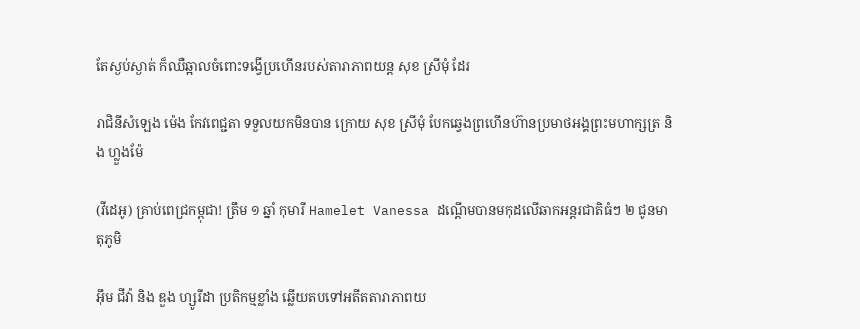តែស្ងប់ស្ងាត់ ក៏ឈឺឆ្អាលចំពោះទង្វើប្រហើនរបស់តារាភាពយន្ត សុខ ស្រីមុំ ដែរ

រាជិនីសំឡេង ម៉េង កែវពេជ្ជតា ទទួលយកមិនបាន ក្រោយ សុខ ស្រីមុំ បែកឆ្វេងព្រហើនហ៊ានប្រមាថអង្គព្រះមហាក្សត្រ និង ហ្លួងម៉ែ

(វីដេអូ) គ្រាប់ពេជ្រកម្ពុជា! ត្រឹម ១ ឆ្នាំ កុមារី Hamelet Vanessa ដណ្ដើមបានមកុដលើឆាកអន្តរជាតិធំៗ ២ ជូនមាតុភូមិ

អ៊ឹម ជីវ៉ា និង ឌួង ហ្សូរីដា ប្រតិកម្មខ្លាំង ឆ្លើយតបទៅអតីតតារាភាពយ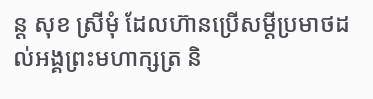ន្ត សុខ ស្រីមុំ ដែលហ៊ានប្រើសម្ដីប្រមាថដល់អង្គព្រះមហាក្សត្រ និ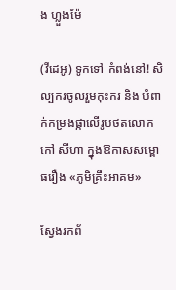ង ហ្លួងម៉ែ

(វីដេអូ) ទូកទៅ កំពង់នៅ! សិល្បករចូលរួមកុះករ និង បំពាក់កម្រងផ្កាលើរូបថតលោក កៅ សីហា ក្នុងឱកាសសម្ពោធរឿង «ភូមិគ្រឹះអាគម»

ស្វែងរកព័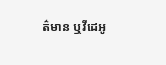ត៌មាន ឬវីដេអូ